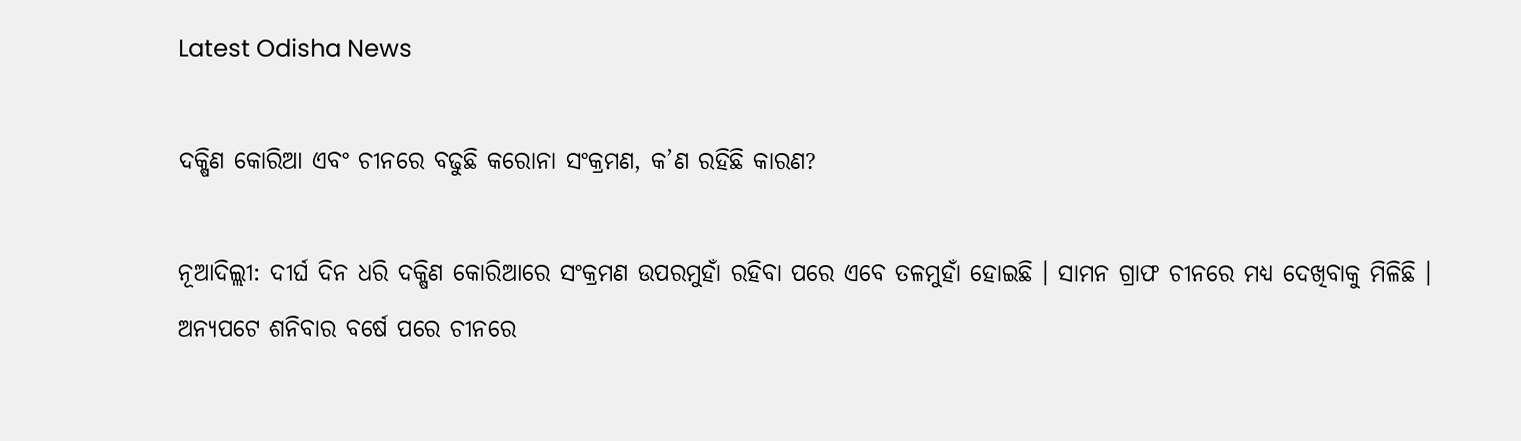Latest Odisha News

ଦକ୍ଷିଣ କୋରିଆ ଏବଂ ଚୀନରେ ବଢୁଛି କରୋନା ସଂକ୍ରମଣ, କ’ଣ ରହିଛି କାରଣ?

ନୂଆଦିଲ୍ଲୀ: ଦୀର୍ଘ ଦିନ ଧରି ଦକ୍ଷିଣ କୋରିଆରେ ସଂକ୍ରମଣ ଉପରମୁହାଁ ରହିବା ପରେ ଏବେ ତଳମୁହାଁ ହୋଇଛି । ସାମନ ଗ୍ରାଫ ଚୀନରେ ମଧ୍ୟ ଦେଖିବାକୁ ମିଳିଛି । ଅନ୍ୟପଟେ ଶନିବାର ବର୍ଷେ ପରେ ଚୀନରେ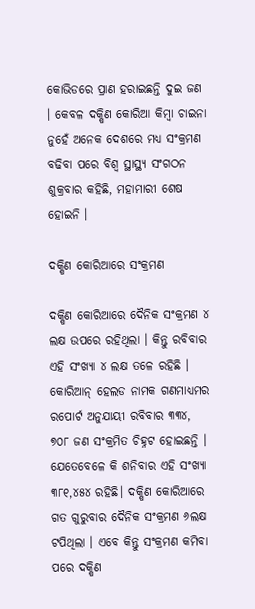କୋଭିଡରେ ପ୍ରାଣ ହରାଇଛନ୍ତି ଦୁଇ ଜଣ । କେବଳ ଦକ୍ଷିଣ କୋରିଆ କିମ୍ବା ଚାଇନା ନୁହେଁ ଅନେକ ଦେଶରେ ମଧ୍ୟ ସଂକ୍ରମଣ ବଢିବା ପରେ ବିଶ୍ୱ ସ୍ଥାସ୍ଥ୍ୟ ସଂଗଠନ ଶୁକ୍ରବାର କହିଛି, ମହାମାରୀ ଶେଷ ହୋଇନି ।

ଦକ୍ଷିଣ କୋରିଆରେ ସଂକ୍ରମଣ

ଦକ୍ଷିଣ କୋରିଆରେ ଦୈନିକ ସଂକ୍ରମଣ ୪ ଲକ୍ଷ ଉପରେ ରହିଥିଲା । କିନ୍ତୁ ରବିବାର ଏହି ସଂଖ୍ୟା ୪ ଲକ୍ଷ ତଳେ ରହିଛି । କୋରିଆନ୍ ହେଲଡ ନାମକ ଗଣମାଧ୍ୟମର ରପୋର୍ଟ ଅନୁଯାୟୀ ରବିବାର ୩୩୪, ୭୦୮ ଜଣ ସଂକ୍ରମିତ ଚିହ୍ନଟ ହୋଇଛନ୍ତି । ଯେତେବେଳେ କି ଶନିବାର ଏହି ସଂଖ୍ୟା ୩୮୧,୪୫୪ ରହିଛି। ଦକ୍ଷିଣ କୋରିଆରେ ଗତ ଗୁରୁବାର ଦୈନିକ ସଂକ୍ରମଣ ୬ଲକ୍ଷ ଟପିଥିଲା । ଏବେ କିନ୍ତୁ ସଂକ୍ରମଣ କମିବା ପରେ ଦକ୍ଷିଣ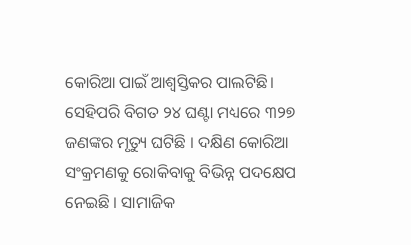କୋରିଆ ପାଇଁ ଆଶ୍ୱସ୍ତିକର ପାଲଟିଛି। ସେହିପରି ବିଗତ ୨୪ ଘଣ୍ଟା ମଧ୍ୟରେ ୩୨୭ ଜଣଙ୍କର ମୃତ୍ୟୁ ଘଟିଛି । ଦକ୍ଷିଣ କୋରିଆ ସଂକ୍ରମଣକୁ ରୋକିବାକୁ ବିଭିନ୍ନ ପଦକ୍ଷେପ ନେଇଛି । ସାମାଜିକ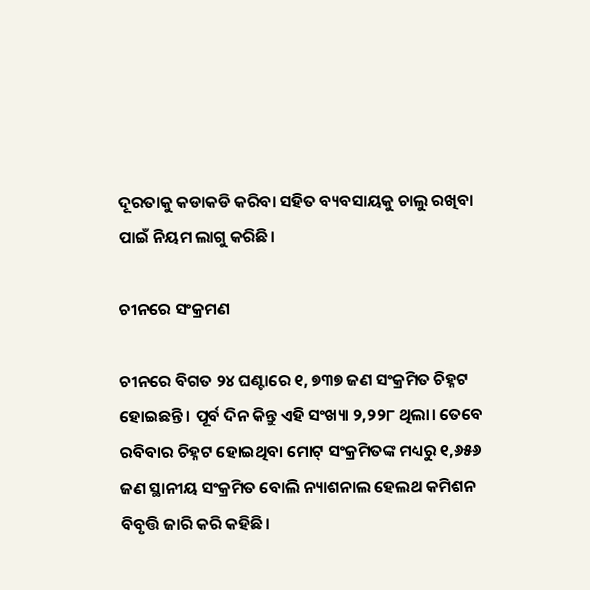ଦୂରତାକୁ କଡାକଡି କରିବା ସହିତ ବ୍ୟବସାୟକୁ ଚାଲୁ ରଖିବା ପାଇଁ ନିୟମ ଲାଗୁ କରିଛି।

ଚୀନରେ ସଂକ୍ରମଣ

ଚୀନରେ ବିଗତ ୨୪ ଘଣ୍ଟାରେ ୧, ୭୩୭ ଜଣ ସଂକ୍ରମିତ ଚିହ୍ନଟ ହୋଇଛନ୍ତି । ପୂର୍ବ ଦିନ କିନ୍ତୁ ଏହି ସଂଖ୍ୟା ୨,୨୨୮ ଥିଲା। ତେବେ ରବିବାର ଚିହ୍ନଟ ହୋଇଥିବା ମୋଟ୍ ସଂକ୍ରମିତଙ୍କ ମଧ୍ୟରୁ ୧,୬୫୬ ଜଣ ସ୍ଥାନୀୟ ସଂକ୍ରମିତ ବୋଲି ନ୍ୟାଶନାଲ ହେଲଥ କମିଶନ ବିବୃତ୍ତି ଜାରି କରି କହିଛି।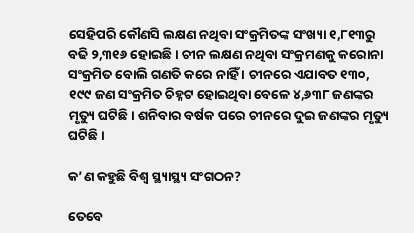ସେହିପରି କୌଣସି ଲକ୍ଷଣ ନଥିବା ସଂକ୍ରମିତଙ୍କ ସଂଖ୍ୟା ୧,୮୧୩ରୁ ବଢି ୨,୩୧୬ ହୋଇଛି । ଚୀନ ଲକ୍ଷଣ ନଥିବା ସଂକ୍ରମଣକୁ କରୋନା ସଂକ୍ରମିତ ବୋଲି ଗଣତି କରେ ନାହିଁ । ଚୀନରେ ଏଯାବତ ୧୩୦, ୧୯୯ ଜଣ ସଂକ୍ରମିତ ଚିହ୍ନଟ ହୋଇଥିବା ବେଳେ ୪,୬୩୮ ଜଣଙ୍କର ମୃତ୍ୟୁ ଘଟିଛି। ଶନିବାର ବର୍ଷକ ପରେ ଚୀନରେ ଦୁଇ ଜଣଙ୍କର ମୃତ୍ୟୁ ଘଟିଛି।

କ’ଣ କହୁଛି ବିଶ୍ୱ ସ୍ଥ୍ୟାସ୍ଥ୍ୟ ସଂଗଠନ?

ତେବେ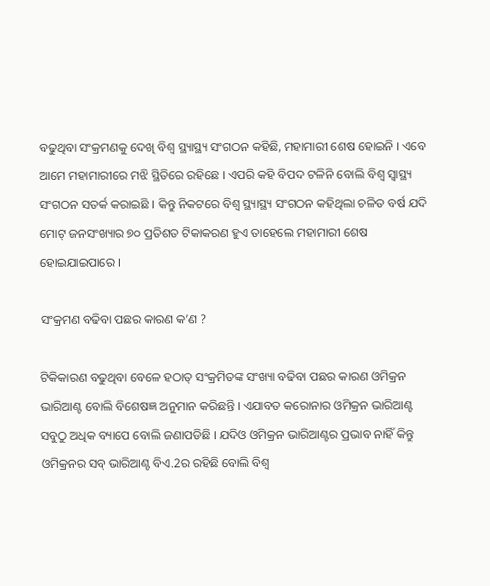ବଢୁଥିବା ସଂକ୍ରମଣକୁ ଦେଖି ବିଶ୍ୱ ସ୍ଥ୍ୟାସ୍ଥ୍ୟ ସଂଗଠନ କହିଛି, ମହାମାରୀ ଶେଷ ହୋଇନି । ଏବେ ଆମେ ମହାମାରୀରେ ମଝି ସ୍ଥିତିରେ ରହିଛେ । ଏପରି କହି ବିପଦ ଟଳିନି ବୋଲି ବିଶ୍ୱ ସ୍ୱାସ୍ଥ୍ୟ ସଂଗଠନ ସତର୍କ କରାଇଛି । କିନ୍ତୁ ନିକଟରେ ବିଶ୍ୱ ସ୍ଥ୍ୟାସ୍ଥ୍ୟ ସଂଗଠନ କହିଥିଲା ଚଳିତ ବର୍ଷ ଯଦି ମୋଟ୍ ଜନସଂଖ୍ୟାର ୭୦ ପ୍ରତିଶତ ଟିକାକରଣ ହୁଏ ତାହେଲେ ମହାମାରୀ ଶେଷ ହୋଇଯାଇପାରେ ।

ସଂକ୍ରମଣ ବଢିବା ପଛର କାରଣ କ’ଣ ?

ଟିକିକାରଣ ବଢୁଥିବା ବେଳେ ହଠାତ୍ ସଂକ୍ରମିତଙ୍କ ସଂଖ୍ୟା ବଢିବା ପଛର କାରଣ ଓମିକ୍ରନ ଭାରିଆଣ୍ଟ ବୋଲି ବିଶେଷଜ୍ଞ ଅନୁମାନ କରିଛନ୍ତି । ଏଯାବତ କରୋନାର ଓମିକ୍ରନ ଭାରିଆଣ୍ଟ ସବୁଠୁ ଅଧିକ ବ୍ୟାପେ ବୋଲି ଜଣାପଡିଛି । ଯଦିଓ ଓମିକ୍ରନ ଭାରିଆଣ୍ଟର ପ୍ରଭାବ ନାହିଁ କିନ୍ତୁ ଓମିକ୍ରନର ସବ୍ ଭାରିଆଣ୍ଟ ବିଏ.2ର ରହିଛି ବୋଲି ବିଶ୍ୱ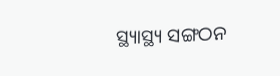ସ୍ଥ୍ୟାସ୍ଥ୍ୟ ସଙ୍ଗଠନ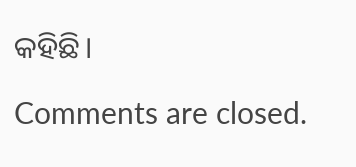କହିଛି।

Comments are closed.